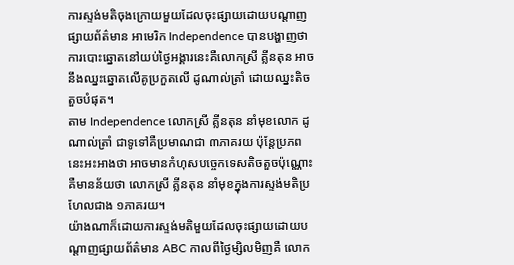ការស្ទង់មតិចុងក្រោយមួយដែលចុះផ្សាយដោយបណ្ដាញផ្សាយព័ត៌មាន អាមេរិក Independence បានបង្ហាញថា ការបោះឆ្នោតនៅយប់ថ្ងៃអង្គារនេះគឺលោកស្រី គ្លីនតុន អាចនឹងឈ្នះឆ្នោតលើគូប្រកួតលើ ដូណាល់ត្រាំ ដោយឈ្នះតិចតួចបំផុត។
តាម Independence លោកស្រី គ្លីនតុន នាំមុខលោក ដូណាល់ត្រាំ ជាទូទៅគឺប្រមាណជា ៣ភាគរយ ប៉ុន្ដែប្រភពនេះអះអាងថា អាចមានកំហុសបច្ចេកទេសតិចតួចប៉ុណ្ណោះ គឺមានន័យថា លោកស្រី គ្លីនតុន នាំមុខក្នុងការស្ទង់មតិប្រហែលជាង ១ភាគរយ។
យ៉ាងណាក៏ដោយការស្ទង់មតិមួយដែលចុះផ្សាយដោយបណ្ដាញផ្សាយព័ត៌មាន ABC កាលពីថ្ងៃម្សិលមិញគឺ លោក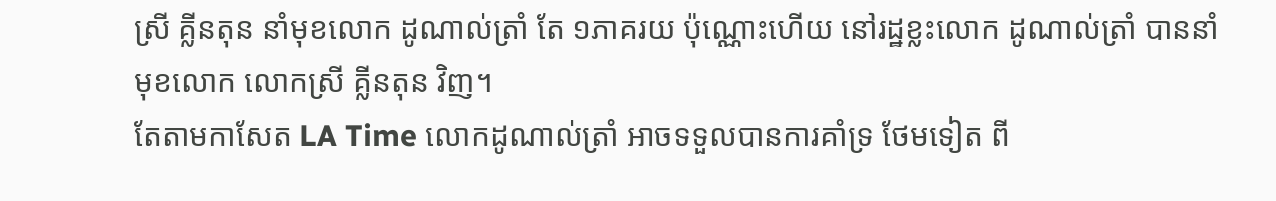ស្រី គ្លីនតុន នាំមុខលោក ដូណាល់ត្រាំ តែ ១ភាគរយ ប៉ុណ្ណោះហើយ នៅរដ្ឋខ្លះលោក ដូណាល់ត្រាំ បាននាំមុខលោក លោកស្រី គ្លីនតុន វិញ។
តែតាមកាសែត LA Time លោកដូណាល់ត្រាំ អាចទទួលបានការគាំទ្រ ថែមទៀត ពី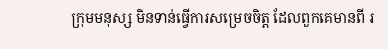ក្រុមមនុស្ស មិនទាន់ធ្វើការសម្រេចចិត្ត ដែលពួកគេមានពី រ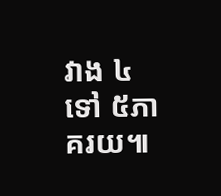វាង ៤ទៅ ៥ភាគរយ៕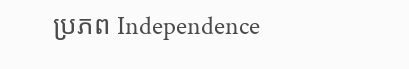ប្រភព Independence